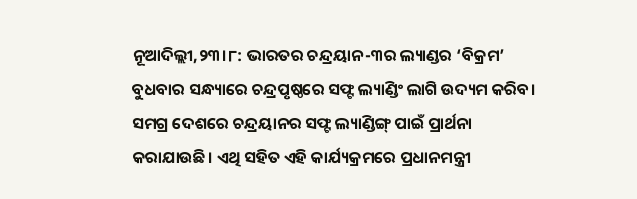ନୂଆଦିଲ୍ଲୀ,୨୩।୮: ଭାରତର ଚନ୍ଦ୍ରୟାନ-୩ର ଲ୍ୟାଣ୍ଡର ‘ବିକ୍ରମ’ ବୁଧବାର ସନ୍ଧ୍ୟାରେ ଚନ୍ଦ୍ରପୃଷ୍ଠରେ ସଫ୍ଟ ଲ୍ୟାଣ୍ଡିଂ ଲାଗି ଉଦ୍ୟମ କରିବ। ସମଗ୍ର ଦେଶରେ ଚନ୍ଦ୍ରୟାନର ସଫ୍ଟ ଲ୍ୟାଣ୍ଡିଙ୍ଗ୍ ପାଇଁ ପ୍ରାର୍ଥନା କରାଯାଉଛି। ଏଥି ସହିତ ଏହି କାର୍ଯ୍ୟକ୍ରମରେ ପ୍ରଧାନମନ୍ତ୍ରୀ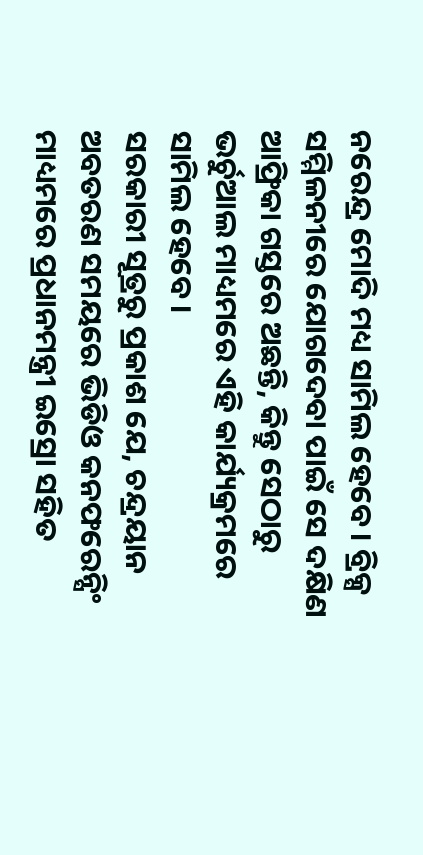ନରେନ୍ଦ୍ର ମୋଦି ମଧ୍ୟ ସାମିଲ ହେବେ। ବ୍ରିକ୍ସ ସମ୍ମିଳନୀରେ ଯୋଗଦେବା ପାଇଁ ସେ ଦକ୍ଷିଣ ଆଫ୍ରିକା ଗସ୍ତରେ ଅଛନ୍ତି, କିନ୍ତୁ ସେଠାରୁ ଭର୍ଚୁଆଲ ମାଧ୍ୟମରେ ଏହି କାର୍ଯ୍ୟକ୍ରମରେ ସାମିଲ ହେବେ।
ସରକାରୀ ସୂତ୍ରରୁ ପ୍ରକାଶ ଯେ, ଚନ୍ଦ୍ରୟାନ ଅବତରଣ ସମୟରେ ଭିଡିଓ କନଫରେନ୍ସିଂ ମାଧ୍ୟମରେ ପ୍ରଧାନମନ୍ତ୍ରୀ ଇସ୍ରୋ ସହିତ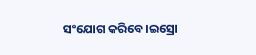ସଂଯୋଗ କରିବେ।ଇସ୍ରୋ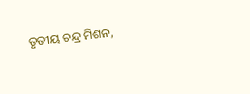ତୃତୀୟ ଚନ୍ଦ୍ର ମିଶନ,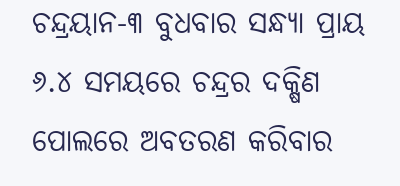ଚନ୍ଦ୍ରୟାନ-୩ ବୁଧବାର ସନ୍ଧ୍ୟା ପ୍ରାୟ ୬.୪ ସମୟରେ ଚନ୍ଦ୍ରର ଦକ୍ଷିଣ ପୋଲରେ ଅବତରଣ କରିବାର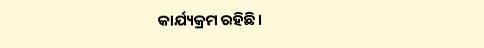କାର୍ଯ୍ୟକ୍ରମ ରହିଛି।